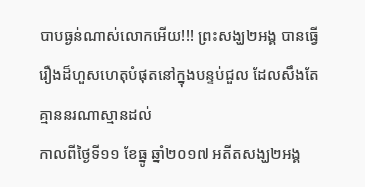បាបធ្ងន់ណាស់លោកអើយ!!! ព្រះសង្ឃ២អង្គ បានធ្វើរឿងដ៏ហួសហេតុបំផុតនៅក្នុងបន្ទប់ជួល ដែលសឹងតែគ្មាននរណាស្មានដល់
កាលពីថ្ងៃទី១១ ខែធ្នូ ឆ្នាំ២០១៧ អតីតសង្ឃ២អង្គ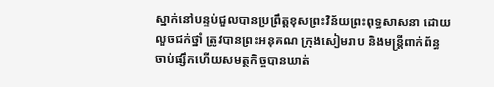ស្នាក់នៅបន្ទប់ជួលបានប្រព្រឹត្តខុសព្រះវិន័យព្រះពុទ្ធសាសនា ដោយលួចជក់ថ្នាំ ត្រូវបានព្រះអនុគណ ក្រុងសៀមរាប និងមន្រ្តីពាក់ព័ន្ធ ចាប់ផ្សឹកហើយសមត្ថកិច្ចបានឃាត់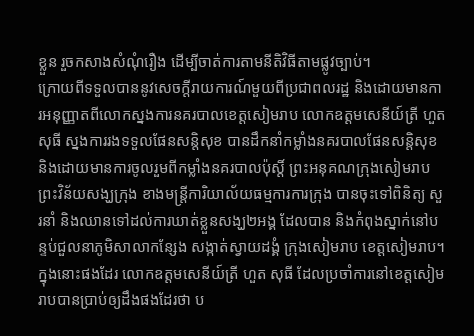ខ្លួន រួចកសាងសំណុំរឿង ដើម្បីចាត់ការតាមនីតិវិធីតាមផ្លូវច្បាប់។
ក្រោយពីទទួលបាននូវសេចក្ដីរាយការណ៍មួយពីប្រជាពលរដ្ឋ និងដោយមានការអនុញ្ញាតពីលោកស្នងការនគរបាលខេត្តសៀមរាប លោកឧត្តមសេនីយ៍ត្រី ហួត សុធី ស្នងការរងទទួលផែនសន្តិសុខ បានដឹកនាំកម្លាំងនគរបាលផែនសន្តិសុខ និងដោយមានការចូលរួមពីកម្លាំងនគរបាលប៉ុស្តិ៍ ព្រះអនុគណក្រុងសៀមរាប ព្រះវិន័យសង្ឃក្រុង ខាងមន្ត្រីការិយាល័យធម្មការការក្រុង បានចុះទៅពិនិត្យ សួរនាំ និងឈានទៅដល់ការឃាត់ខ្លួនសង្ឃ២អង្គ ដែលបាន និងកំពុងស្នាក់នៅបន្ទប់ជួលនាភូមិសាលាកន្សែង សង្កាត់ស្វាយដង្គំ ក្រុងសៀមរាប ខេត្តសៀមរាប។
ក្នុងនោះផងដែរ លោកឧត្តមសេនីយ៍ត្រី ហួត សុធី ដែលប្រចាំការនៅខេត្តសៀមរាបបានប្រាប់ឲ្យដឹងផងដែរថា ប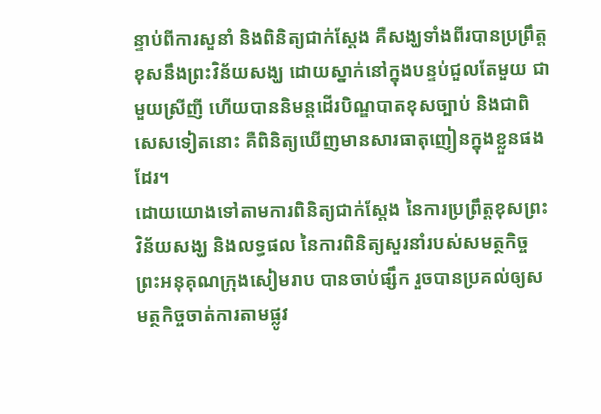ន្ទាប់ពីការសួនាំ និងពិនិត្យជាក់ស្ដែង គឺសង្ឃទាំងពីរបានប្រព្រឹត្តខុសនឹងព្រះវិន័យសង្ឃ ដោយស្នាក់នៅក្នុងបន្ទប់ជួលតែមួយ ជាមួយស្រីញី ហើយបាននិមន្តដើរបិណ្ឌបាតខុសច្បាប់ និងជាពិសេសទៀតនោះ គឺពិនិត្យឃើញមានសារធាតុញៀនក្នុងខ្លួនផងដែរ។
ដោយយោងទៅតាមការពិនិត្យជាក់ស្ដែង នៃការប្រព្រឹត្តខុសព្រះវិន័យសង្ឃ និងលទ្ធផល នៃការពិនិត្យសួរនាំរបស់សមត្ថកិច្ច ព្រះអនុគុណក្រុងសៀមរាប បានចាប់ផ្សឹក រួចបានប្រគល់ឲ្យសមត្ថកិច្ចចាត់ការតាមផ្លូវ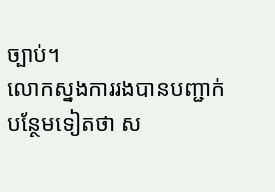ច្បាប់។
លោកស្នងការរងបានបញ្ជាក់បន្ថែមទៀតថា ស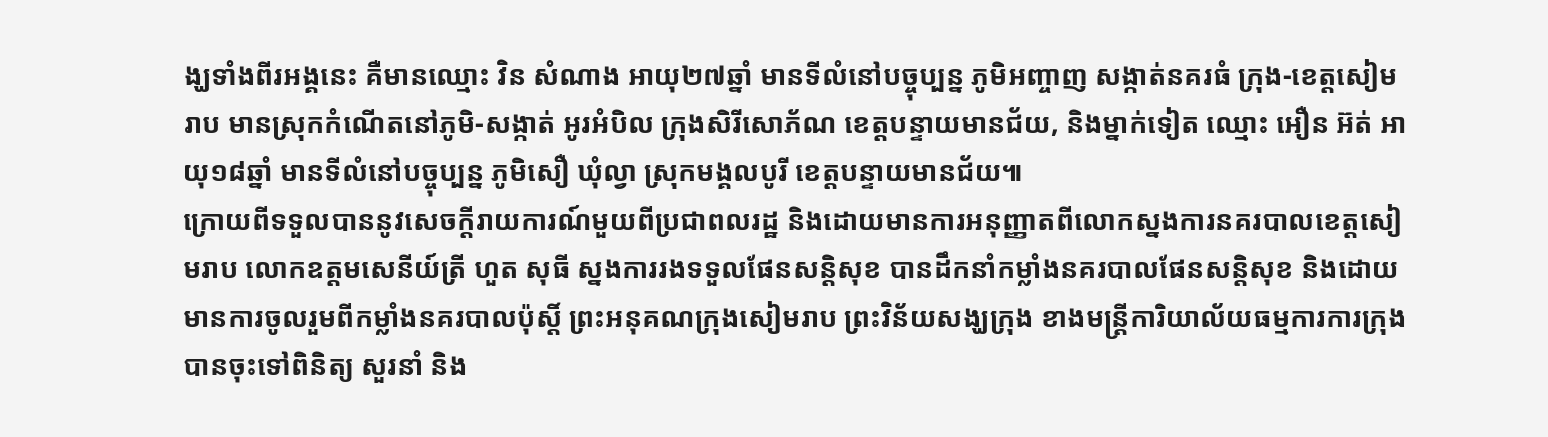ង្ឃទាំងពីរអង្គនេះ គឺមានឈ្មោះ វិន សំណាង អាយុ២៧ឆ្នាំ មានទីលំនៅបច្ចុប្បន្ន ភូមិអញ្ចាញ សង្កាត់នគរធំ ក្រុង-ខេត្តសៀមរាប មានស្រុកកំណើតនៅភូមិ-សង្កាត់ អូរអំបិល ក្រុងសិរីសោភ័ណ ខេត្តបន្ទាយមានជ័យ, និងម្នាក់ទៀត ឈ្មោះ អឿន អ៊ត់ អាយុ១៨ឆ្នាំ មានទីលំនៅបច្ចុប្បន្ន ភូមិសឿ ឃុំល្វា ស្រុកមង្គលបូរី ខេត្តបន្ទាយមានជ័យ៕
ក្រោយពីទទួលបាននូវសេចក្ដីរាយការណ៍មួយពីប្រជាពលរដ្ឋ និងដោយមានការអនុញ្ញាតពីលោកស្នងការនគរបាលខេត្តសៀមរាប លោកឧត្តមសេនីយ៍ត្រី ហួត សុធី ស្នងការរងទទួលផែនសន្តិសុខ បានដឹកនាំកម្លាំងនគរបាលផែនសន្តិសុខ និងដោយមានការចូលរួមពីកម្លាំងនគរបាលប៉ុស្តិ៍ ព្រះអនុគណក្រុងសៀមរាប ព្រះវិន័យសង្ឃក្រុង ខាងមន្ត្រីការិយាល័យធម្មការការក្រុង បានចុះទៅពិនិត្យ សួរនាំ និង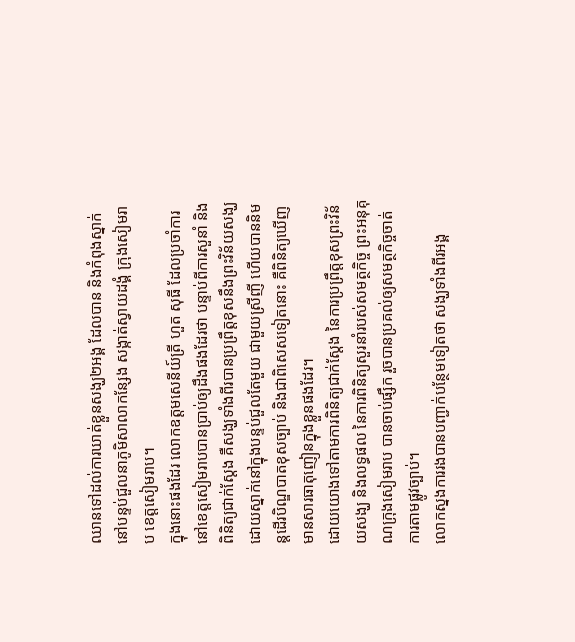ឈានទៅដល់ការឃាត់ខ្លួនសង្ឃ២អង្គ ដែលបាន និងកំពុងស្នាក់នៅបន្ទប់ជួលនាភូមិសាលាកន្សែង សង្កាត់ស្វាយដង្គំ ក្រុងសៀមរាប ខេត្តសៀមរាប។
ក្នុងនោះផងដែរ លោកឧត្តមសេនីយ៍ត្រី ហួត សុធី ដែលប្រចាំការនៅខេត្តសៀមរាបបានប្រាប់ឲ្យដឹងផងដែរថា បន្ទាប់ពីការសួនាំ និងពិនិត្យជាក់ស្ដែង គឺសង្ឃទាំងពីរបានប្រព្រឹត្តខុសនឹងព្រះវិន័យសង្ឃ ដោយស្នាក់នៅក្នុងបន្ទប់ជួលតែមួយ ជាមួយស្រីញី ហើយបាននិមន្តដើរបិណ្ឌបាតខុសច្បាប់ និងជាពិសេសទៀតនោះ គឺពិនិត្យឃើញមានសារធាតុញៀនក្នុងខ្លួនផងដែរ។
ដោយយោងទៅតាមការពិនិត្យជាក់ស្ដែង នៃការប្រព្រឹត្តខុសព្រះវិន័យសង្ឃ និងលទ្ធផល នៃការពិនិត្យសួរនាំរបស់សមត្ថកិច្ច ព្រះអនុគុណក្រុងសៀមរាប បានចាប់ផ្សឹក រួចបានប្រគល់ឲ្យសមត្ថកិច្ចចាត់ការតាមផ្លូវច្បាប់។
លោកស្នងការរងបានបញ្ជាក់បន្ថែមទៀតថា សង្ឃទាំងពីរអង្គ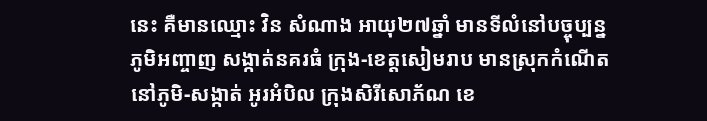នេះ គឺមានឈ្មោះ វិន សំណាង អាយុ២៧ឆ្នាំ មានទីលំនៅបច្ចុប្បន្ន ភូមិអញ្ចាញ សង្កាត់នគរធំ ក្រុង-ខេត្តសៀមរាប មានស្រុកកំណើតនៅភូមិ-សង្កាត់ អូរអំបិល ក្រុងសិរីសោភ័ណ ខេ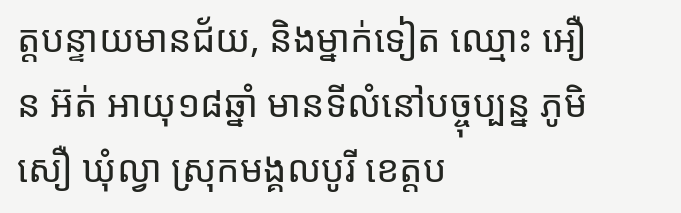ត្តបន្ទាយមានជ័យ, និងម្នាក់ទៀត ឈ្មោះ អឿន អ៊ត់ អាយុ១៨ឆ្នាំ មានទីលំនៅបច្ចុប្បន្ន ភូមិសឿ ឃុំល្វា ស្រុកមង្គលបូរី ខេត្តប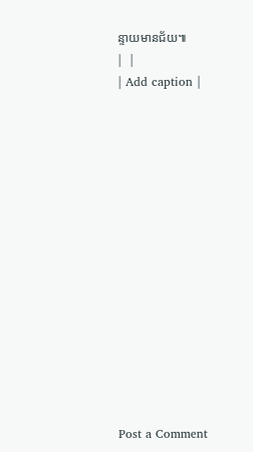ន្ទាយមានជ័យ៕
|  |
| Add caption |















Post a Comment